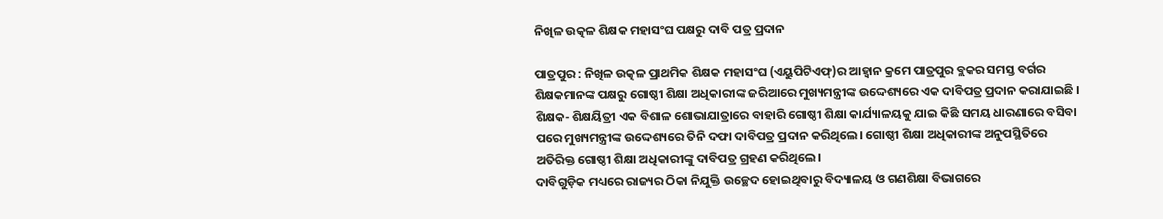ନିଖିଳ ଉତ୍କଳ ଶିକ୍ଷକ ମହାସଂଘ ପକ୍ଷରୁ ଦାବି ପତ୍ର ପ୍ରଦାନ

ପାତ୍ରପୁର : ନିଖିଳ ଉତ୍କଳ ପ୍ରାଥମିକ ଶିକ୍ଷକ ମହାସଂଘ (ଏୟୁପିଟିଏଫ୍)ର ଆହ୍ୱାନ କ୍ରମେ ପାତ୍ରପୁର ବ୍ଲକର ସମସ୍ତ ବର୍ଗର ଶିକ୍ଷକମାନଙ୍କ ପକ୍ଷରୁ ଗୋଷ୍ଠୀ ଶିକ୍ଷା ଅଧିକାରୀଙ୍କ ଜରିଆରେ ମୁଖ୍ୟମନ୍ତ୍ରୀଙ୍କ ଉଦ୍ଦେଶ୍ୟରେ ଏକ ଦାବିପତ୍ର ପ୍ରଦାନ କରାଯାଇଛି ।  ଶିକ୍ଷକ- ଶିକ୍ଷୟିତ୍ରୀ ଏକ ବିଶାଳ ଶୋଭାଯାତ୍ରାରେ ବାହାରି ଗୋଷ୍ଠୀ ଶିକ୍ଷା କାର୍ଯ୍ୟାଳୟକୁ ଯାଇ କିଛି ସମୟ ଧାରଣାରେ ବସିବା ପରେ ମୁଖ୍ୟମନ୍ତ୍ରୀଙ୍କ ଉଦ୍ଦେଶ୍ୟରେ ତିନି ଦଫା ଦାବିପତ୍ର ପ୍ରଦାନ କରିଥିଲେ। ଗୋଷ୍ଠୀ ଶିକ୍ଷା ଅଧିକାରୀଙ୍କ ଅନୁପସ୍ଥିତିରେ ଅତିରିକ୍ତ ଗୋଷ୍ଠୀ ଶିକ୍ଷା ଅଧିକାରୀଙ୍କୁ ଦାବିପତ୍ର ଗ୍ରହଣ କରିଥିଲେ।
ଦାବିଗୁଡ଼ିକ ମଧ୍ୟରେ ରାଜ୍ୟର ଠିକା ନିଯୁକ୍ତି ଉଚ୍ଛେଦ ହୋଇଥିବାରୁ ବିଦ୍ୟାଳୟ ଓ ଗଣଶିକ୍ଷା ବିଭାଗରେ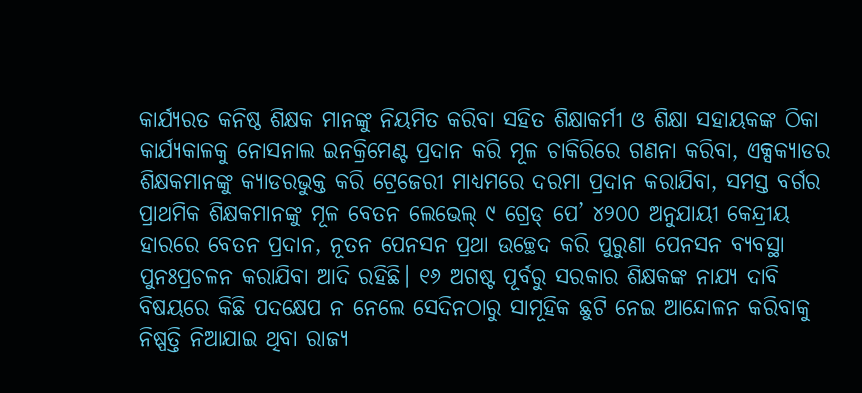କାର୍ଯ୍ୟରତ କନିଷ୍ଠ ଶିକ୍ଷକ ମାନଙ୍କୁ ନିୟମିତ କରିବା ସହିତ ଶିକ୍ଷାକର୍ମୀ ଓ ଶିକ୍ଷା ସହାୟକଙ୍କ ଠିକା କାର୍ଯ୍ୟକାଳକୁ ନୋସନାଲ ଇନକ୍ରିମେଣ୍ଟ ପ୍ରଦାନ କରି ମୂଳ ଚାକିରିରେ ଗଣନା କରିବା, ଏକ୍ସକ୍ୟାଡର ଶିକ୍ଷକମାନଙ୍କୁ କ୍ୟାଡରଭୁକ୍ତ କରି ଟ୍ରେଜେରୀ ମାଧ୍ୟମରେ ଦରମା ପ୍ରଦାନ କରାଯିବା, ସମସ୍ତ ବର୍ଗର ପ୍ରାଥମିକ ଶିକ୍ଷକମାନଙ୍କୁ ମୂଳ ବେତନ ଲେଭେଲ୍ ୯ ଗ୍ରେଡ୍‌ ପେ’ ୪୨୦୦ ଅନୁଯାୟୀ କେନ୍ଦ୍ରୀୟ ହାରରେ ବେତନ ପ୍ରଦାନ, ନୂତନ ପେନସନ ପ୍ରଥା ଉଚ୍ଛେଦ କରି ପୁରୁଣା ପେନସନ ବ୍ୟବସ୍ଥା ପୁନଃପ୍ରଚଳନ କରାଯିବା ଆଦି ରହିଛି। ୧୬ ଅଗଷ୍ଟ ପୂର୍ବରୁ ସରକାର ଶିକ୍ଷକଙ୍କ ନାଯ୍ୟ ଦାବି ବିଷୟରେ କିଛି ପଦକ୍ଷେପ ନ ନେଲେ ସେଦିନଠାରୁ ସାମୂହିକ ଛୁଟି ନେଇ ଆନ୍ଦୋଳନ କରିବାକୁ ନିଷ୍ପତ୍ତି ନିଆଯାଇ ଥିବା ରାଜ୍ୟ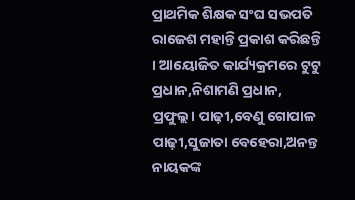ପ୍ରାଥମିକ ଶିକ୍ଷକ ସଂଘ ସଭପତି ରାଜେଶ ମହାନ୍ତି ପ୍ରକାଶ କରିଛନ୍ତି । ଆୟୋଜିତ କାର୍ଯ୍ୟକ୍ରମରେ ଟୁଟୁ ପ୍ରଧାନ,ନିଶାମଣି ପ୍ରଧାନ, ପ୍ରଫୁଲ୍ଲ। ପାଢ଼ୀ,ବେଣୁ ଗୋପାଳ ପାଢ଼ୀ,ସୁଜାତା ବେହେରା,ଅନନ୍ତ ନାୟକଙ୍କ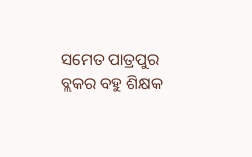ସମେତ ପାତ୍ରପୁର ବ୍ଲକର ବହୁ ଶିକ୍ଷକ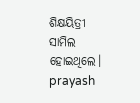ଶିକ୍ଷୟିତ୍ରୀ ସାମିଲ ହୋଇଥିଲେ।
prayash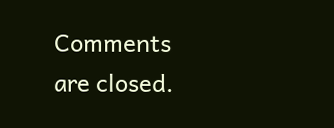Comments are closed.